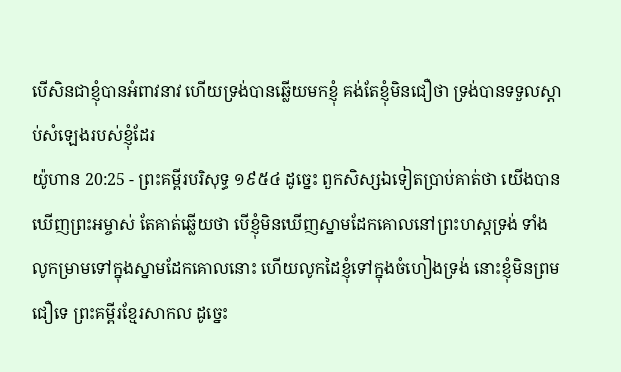បើសិនជាខ្ញុំបានអំពាវនាវ ហើយទ្រង់បានឆ្លើយមកខ្ញុំ គង់តែខ្ញុំមិនជឿថា ទ្រង់បានទទួលស្តាប់សំឡេងរបស់ខ្ញុំដែរ
យ៉ូហាន 20:25 - ព្រះគម្ពីរបរិសុទ្ធ ១៩៥៤ ដូច្នេះ ពួកសិស្សឯទៀតប្រាប់គាត់ថា យើងបានឃើញព្រះអម្ចាស់ តែគាត់ឆ្លើយថា បើខ្ញុំមិនឃើញស្នាមដែកគោលនៅព្រះហស្តទ្រង់ ទាំងលូកម្រាមទៅក្នុងស្នាមដែកគោលនោះ ហើយលូកដៃខ្ញុំទៅក្នុងចំហៀងទ្រង់ នោះខ្ញុំមិនព្រមជឿទេ ព្រះគម្ពីរខ្មែរសាកល ដូច្នេះ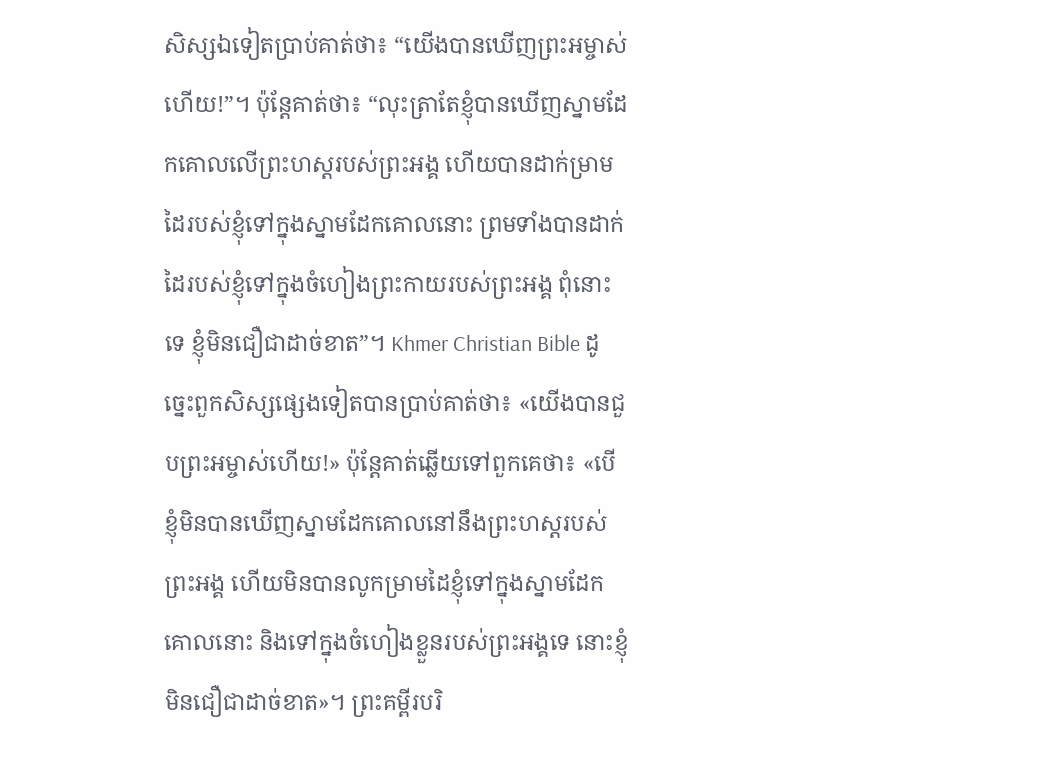សិស្សឯទៀតប្រាប់គាត់ថា៖ “យើងបានឃើញព្រះអម្ចាស់ហើយ!”។ ប៉ុន្តែគាត់ថា៖ “លុះត្រាតែខ្ញុំបានឃើញស្នាមដែកគោលលើព្រះហស្តរបស់ព្រះអង្គ ហើយបានដាក់ម្រាមដៃរបស់ខ្ញុំទៅក្នុងស្នាមដែកគោលនោះ ព្រមទាំងបានដាក់ដៃរបស់ខ្ញុំទៅក្នុងចំហៀងព្រះកាយរបស់ព្រះអង្គ ពុំនោះទេ ខ្ញុំមិនជឿជាដាច់ខាត”។ Khmer Christian Bible ដូច្នេះពួកសិស្សផ្សេងទៀតបានប្រាប់គាត់ថា៖ «យើងបានជួបព្រះអម្ចាស់ហើយ!» ប៉ុន្ដែគាត់ឆ្លើយទៅពួកគេថា៖ «បើខ្ញុំមិនបានឃើញស្នាមដែកគោលនៅនឹងព្រះហស្ដរបស់ព្រះអង្គ ហើយមិនបានលូកម្រាមដៃខ្ញុំទៅក្នុងស្នាមដែកគោលនោះ និងទៅក្នុងចំហៀងខ្លួនរបស់ព្រះអង្គទេ នោះខ្ញុំមិនជឿជាដាច់ខាត»។ ព្រះគម្ពីរបរិ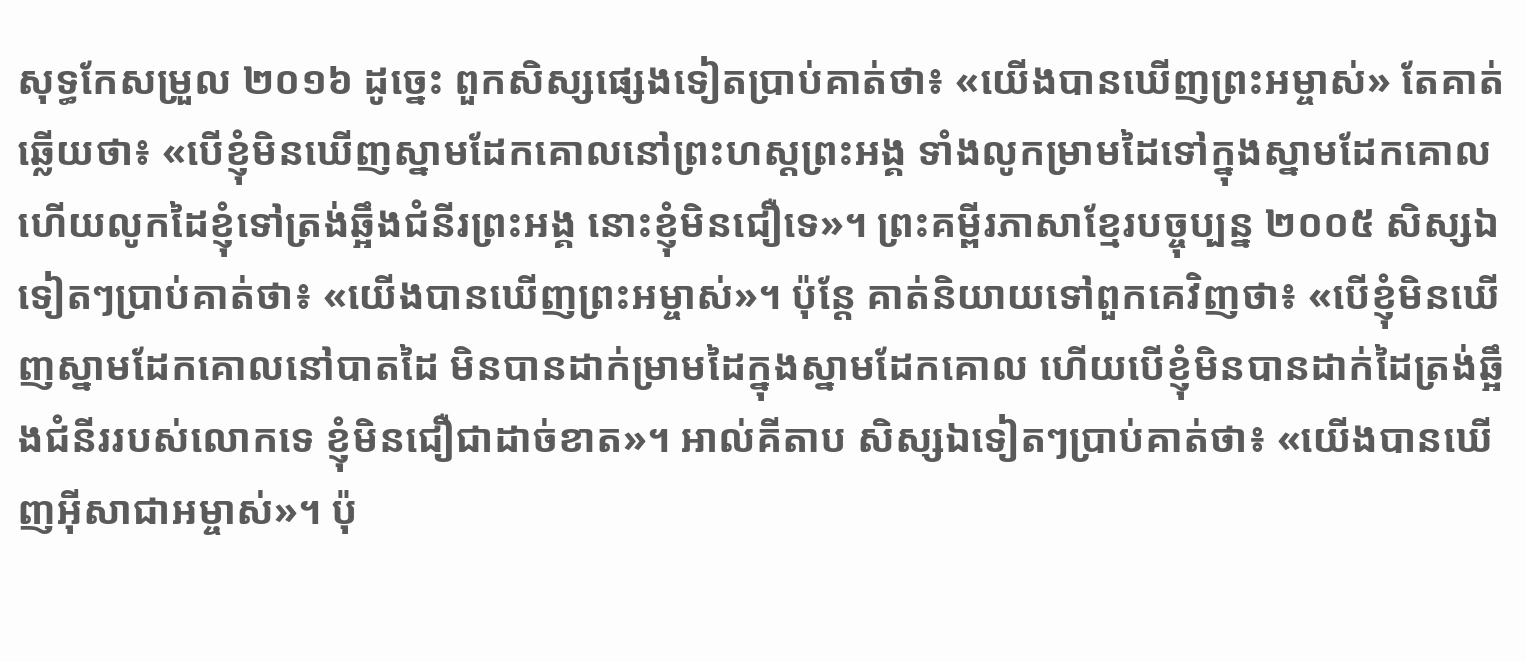សុទ្ធកែសម្រួល ២០១៦ ដូច្នេះ ពួកសិស្សផ្សេងទៀតប្រាប់គាត់ថា៖ «យើងបានឃើញព្រះអម្ចាស់» តែគាត់ឆ្លើយថា៖ «បើខ្ញុំមិនឃើញស្នាមដែកគោលនៅព្រះហស្តព្រះអង្គ ទាំងលូកម្រាមដៃទៅក្នុងស្នាមដែកគោល ហើយលូកដៃខ្ញុំទៅត្រង់ឆ្អឹងជំនីរព្រះអង្គ នោះខ្ញុំមិនជឿទេ»។ ព្រះគម្ពីរភាសាខ្មែរបច្ចុប្បន្ន ២០០៥ សិស្សឯទៀតៗប្រាប់គាត់ថា៖ «យើងបានឃើញព្រះអម្ចាស់»។ ប៉ុន្តែ គាត់និយាយទៅពួកគេវិញថា៖ «បើខ្ញុំមិនឃើញស្នាមដែកគោលនៅបាតដៃ មិនបានដាក់ម្រាមដៃក្នុងស្នាមដែកគោល ហើយបើខ្ញុំមិនបានដាក់ដៃត្រង់ឆ្អឹងជំនីររបស់លោកទេ ខ្ញុំមិនជឿជាដាច់ខាត»។ អាល់គីតាប សិស្សឯទៀតៗប្រាប់គាត់ថា៖ «យើងបានឃើញអ៊ីសាជាអម្ចាស់»។ ប៉ុ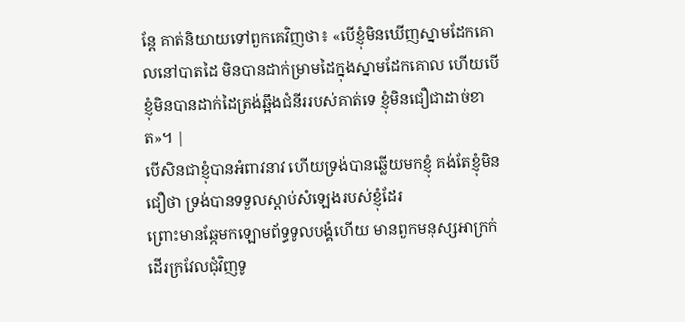ន្ដែ គាត់និយាយទៅពួកគេវិញថា៖ «បើខ្ញុំមិនឃើញស្នាមដែកគោលនៅបាតដៃ មិនបានដាក់ម្រាមដៃក្នុងស្នាមដែកគោល ហើយបើខ្ញុំមិនបានដាក់ដៃត្រង់ឆ្អឹងជំនីររបស់គាត់ទេ ខ្ញុំមិនជឿជាដាច់ខាត»។ |
បើសិនជាខ្ញុំបានអំពាវនាវ ហើយទ្រង់បានឆ្លើយមកខ្ញុំ គង់តែខ្ញុំមិនជឿថា ទ្រង់បានទទួលស្តាប់សំឡេងរបស់ខ្ញុំដែរ
ព្រោះមានឆ្កែមកឡោមព័ទ្ធទូលបង្គំហើយ មានពួកមនុស្សអាក្រក់ដើរក្រវែលជុំវិញទូ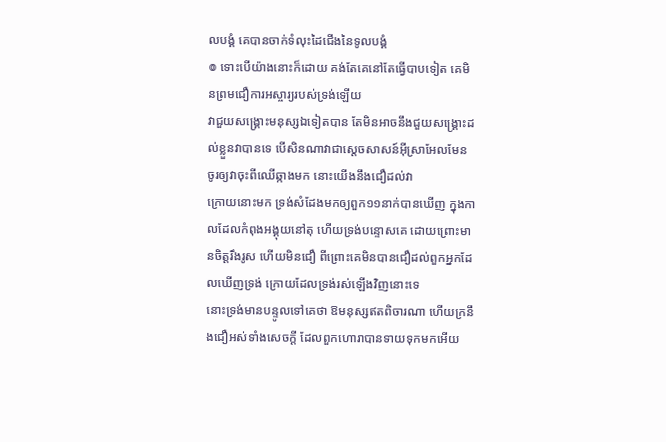លបង្គំ គេបានចាក់ទំលុះដៃជើងនៃទូលបង្គំ
៙ ទោះបើយ៉ាងនោះក៏ដោយ គង់តែគេនៅតែធ្វើបាបទៀត គេមិនព្រមជឿការអស្ចារ្យរបស់ទ្រង់ឡើយ
វាជួយសង្គ្រោះមនុស្សឯទៀតបាន តែមិនអាចនឹងជួយសង្គ្រោះដល់ខ្លួនវាបានទេ បើសិនណាវាជាស្តេចសាសន៍អ៊ីស្រាអែលមែន ចូរឲ្យវាចុះពីឈើឆ្កាងមក នោះយើងនឹងជឿដល់វា
ក្រោយនោះមក ទ្រង់សំដែងមកឲ្យពួក១១នាក់បានឃើញ ក្នុងកាលដែលកំពុងអង្គុយនៅតុ ហើយទ្រង់បន្ទោសគេ ដោយព្រោះមានចិត្តរឹងរូស ហើយមិនជឿ ពីព្រោះគេមិនបានជឿដល់ពួកអ្នកដែលឃើញទ្រង់ ក្រោយដែលទ្រង់រស់ឡើងវិញនោះទេ
នោះទ្រង់មានបន្ទូលទៅគេថា ឱមនុស្សឥតពិចារណា ហើយក្រនឹងជឿអស់ទាំងសេចក្ដី ដែលពួកហោរាបានទាយទុកមកអើយ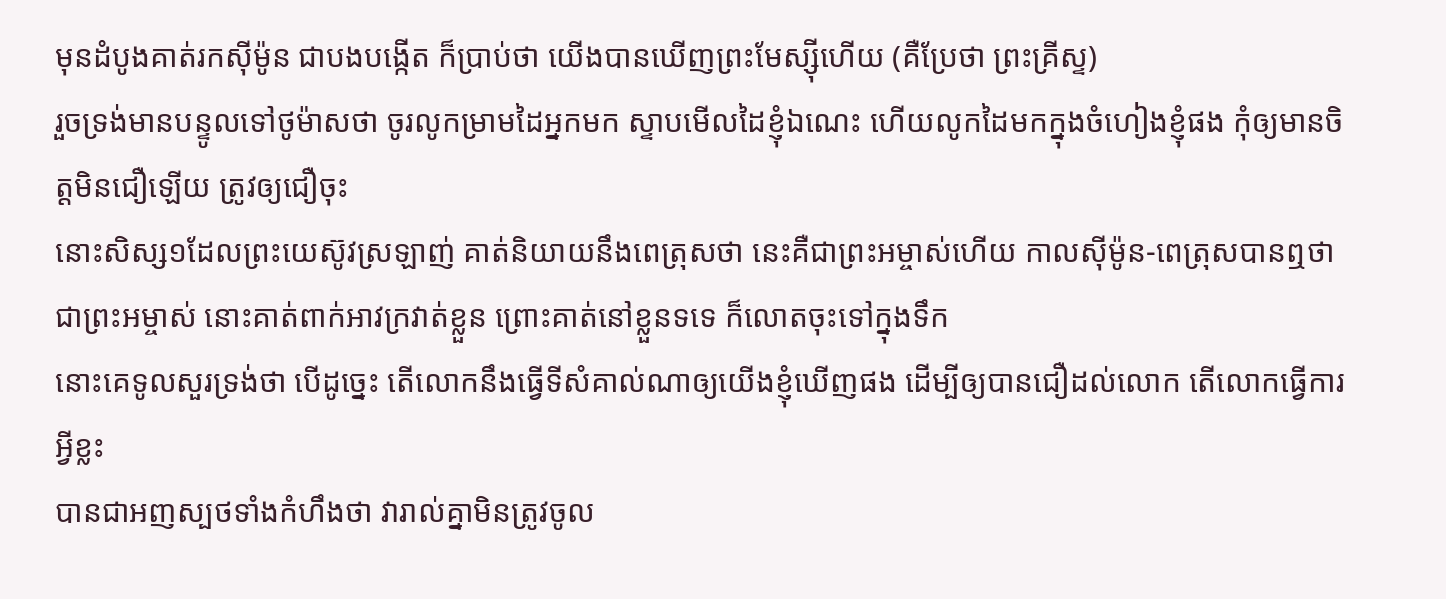មុនដំបូងគាត់រកស៊ីម៉ូន ជាបងបង្កើត ក៏ប្រាប់ថា យើងបានឃើញព្រះមែស្ស៊ីហើយ (គឺប្រែថា ព្រះគ្រីស្ទ)
រួចទ្រង់មានបន្ទូលទៅថូម៉ាសថា ចូរលូកម្រាមដៃអ្នកមក ស្ទាបមើលដៃខ្ញុំឯណេះ ហើយលូកដៃមកក្នុងចំហៀងខ្ញុំផង កុំឲ្យមានចិត្តមិនជឿឡើយ ត្រូវឲ្យជឿចុះ
នោះសិស្ស១ដែលព្រះយេស៊ូវស្រឡាញ់ គាត់និយាយនឹងពេត្រុសថា នេះគឺជាព្រះអម្ចាស់ហើយ កាលស៊ីម៉ូន-ពេត្រុសបានឮថាជាព្រះអម្ចាស់ នោះគាត់ពាក់អាវក្រវាត់ខ្លួន ព្រោះគាត់នៅខ្លួនទទេ ក៏លោតចុះទៅក្នុងទឹក
នោះគេទូលសួរទ្រង់ថា បើដូច្នេះ តើលោកនឹងធ្វើទីសំគាល់ណាឲ្យយើងខ្ញុំឃើញផង ដើម្បីឲ្យបានជឿដល់លោក តើលោកធ្វើការអ្វីខ្លះ
បានជាអញស្បថទាំងកំហឹងថា វារាល់គ្នាមិនត្រូវចូល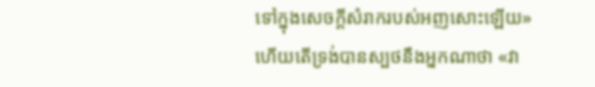ទៅក្នុងសេចក្ដីសំរាករបស់អញសោះឡើយ»
ហើយតើទ្រង់បានស្បថនឹងអ្នកណាថា «វា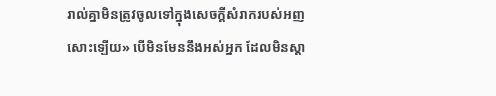រាល់គ្នាមិនត្រូវចូលទៅក្នុងសេចក្ដីសំរាករបស់អញសោះឡើយ» បើមិនមែននឹងអស់អ្នក ដែលមិនស្តា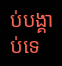ប់បង្គាប់ទេ